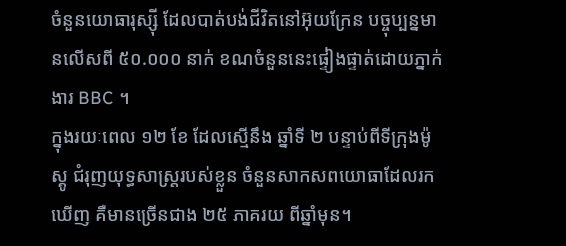ចំនួនយោធារុស្ស៊ី ដែលបាត់បង់ជីវិតនៅអ៊ុយក្រែន បច្ចុប្បន្នមានលើសពី ៥០.០០០ នាក់ ខណចំនួននេះផ្ទៀងផ្ទាត់ដោយភ្នាក់ងារ BBC ។
ក្នុងរយៈពេល ១២ ខែ ដែលស្មើនឹង ឆ្នាំទី ២ បន្ទាប់ពីទីក្រុងម៉ូស្គូ ជំរុញយុទ្ធសាស្ត្ររបស់ខ្លួន ចំនួនសាកសពយោធាដែលរកឃើញ គឺមានច្រើនជាង ២៥ ភាគរយ ពីឆ្នាំមុន។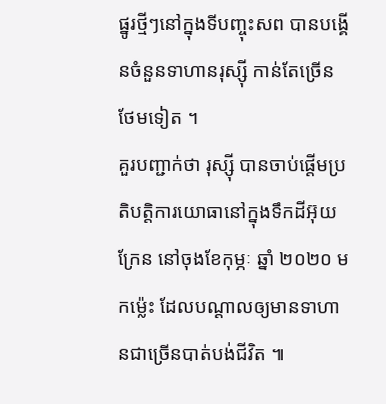ផ្នូរថ្មីៗនៅក្នុងទីបញ្ចុះសព បានបង្គើនចំនួនទាហានរុស្ស៊ី កាន់តែច្រើន ថែមទៀត ។
គួរបញ្ជាក់ថា រុស្ស៊ី បានចាប់ផ្ដើមប្រតិបត្តិការយោធានៅក្នុងទឹកដីអ៊ុយក្រែន នៅចុងខែកុម្ភៈ ឆ្នាំ ២០២០ មកម្ល៉េះ ដែលបណ្ដាលឲ្យមានទាហានជាច្រើនបាត់បង់ជីវិត ៕